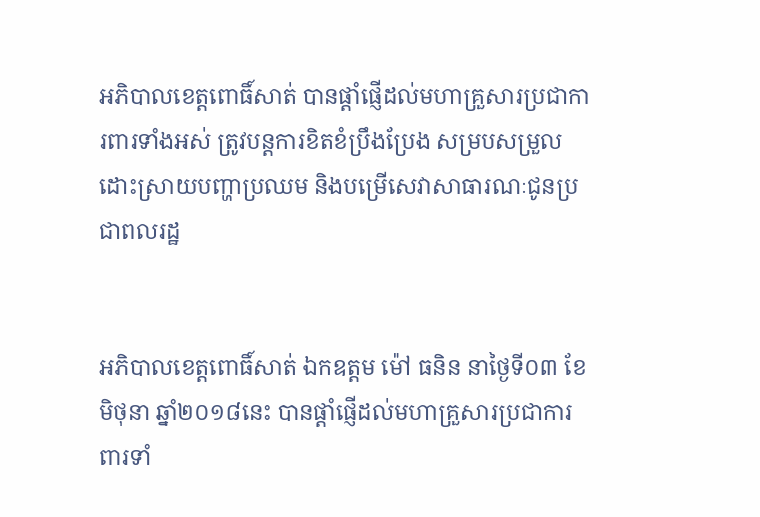អភិបាលខេត្តពោធិ៍សាត់ បានផ្តាំផ្ញើដល់មហាគ្រួសារប្រជាការពារទាំងអស់ ត្រូវបន្តការខិតខំប្រឹងប្រែង សម្របសម្រួល ដោះស្រាយបញ្ហាប្រឈម និងបម្រើសេវាសាធារណៈជូនប្រជាពលរដ្ឋ


អភិបាលខេត្តពោធិ៍សាត់ ឯកឧត្តម ម៉ៅ ធនិន នាថ្ងៃទី០៣ ខែមិថុនា ឆ្នាំ២០១៨នេះ បានផ្តាំផ្ញើដល់មហាគ្រួសារប្រជាការពារទាំ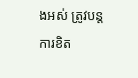ងអស់ ត្រូវបន្តការខិត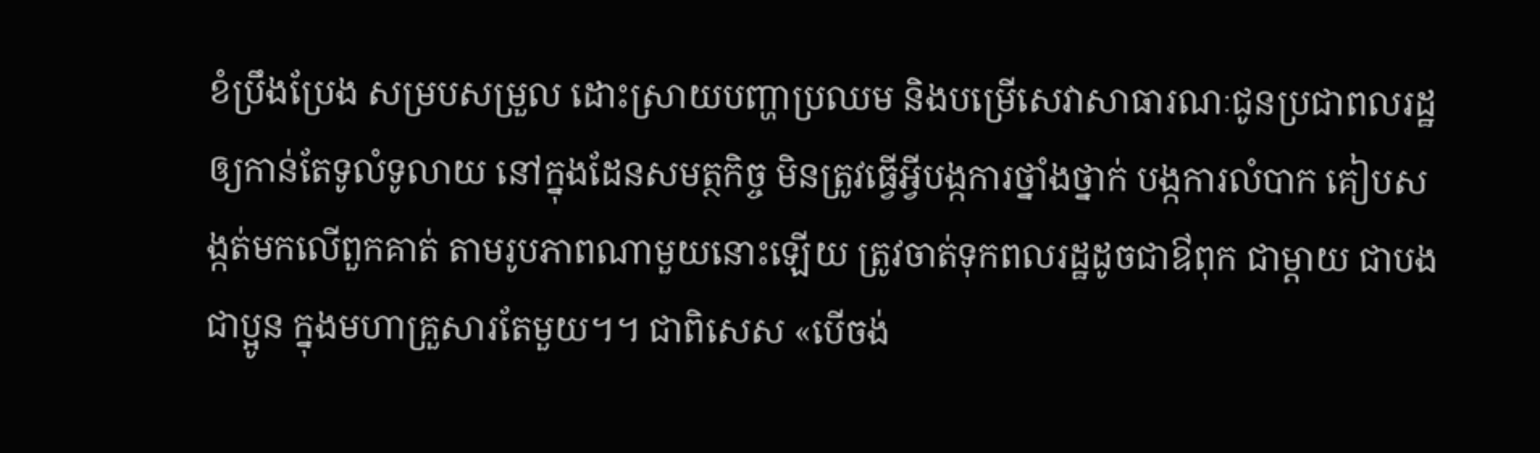ខំប្រឹងប្រែង សម្របសម្រួល ដោះស្រាយបញ្ហាប្រឈម និងបម្រើសេវាសាធារណៈជូនប្រជាពលរដ្ឋឲ្យកាន់តែទូលំទូលាយ នៅក្នុងដែនសមត្ថកិច្ច មិនត្រូវធ្វើអ្វីបង្កការថ្នាំងថ្នាក់ បង្កការលំបាក គៀបសង្កត់មកលើពួកគាត់ តាមរូបភាពណាមួយនោះឡើយ ត្រូវចាត់ទុកពលរដ្ឋដូចជាឳពុក ជាម្តាយ ជាបង ជាប្អូន ក្នុងមហាគ្រួសារតែមួយ។។ ជាពិសេស «បើចង់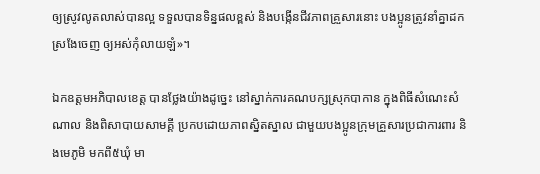ឲ្យស្រូវលូតលាស់បានល្អ ទទួលបានទិន្នផលខ្ពស់ និងបង្កើនជីវភាពគ្រួសារនោះ បងប្អូនត្រូវនាំគ្នាដកស្រងែចេញ ឲ្យអស់កុំលាយឡំ»។

ឯកឧត្តមអភិបាលខេត្ត បានថ្លែងយ៉ាងដូច្នេះ នៅស្នាក់ការគណបក្សស្រុកបាកាន ក្នុងពិធីសំណេះសំណាល និងពិសាបាយសាមគ្គី ប្រកបដោយភាពស្និតស្នាល ជាមួយបងប្អូនក្រុមគ្រួសារប្រជាការពារ និងមេភូមិ មកពី៥ឃុំ មា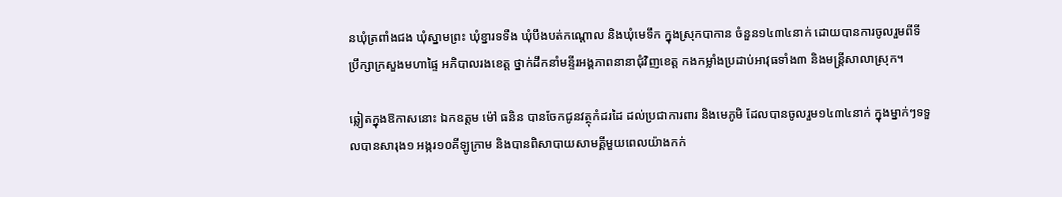នឃុំត្រពាំងជង ឃុំស្នាមព្រះ ឃុំខ្នារទទឺង ឃុំបឹងបត់កណ្តោល និងឃុំមេទឹក ក្នុងស្រុកបាកាន ចំនួន១៤៣៤នាក់ ដោយបានការចូលរួមពីទីប្រឹក្សាក្រសួងមហាផ្ទៃ អភិបាលរងខេត្ត ថ្នាក់ដឹកនាំមន្ទីរអង្គភាពនានាជុំវិញខេត្ត កងកម្លាំងប្រដាប់អាវុធទាំង៣ និងមន្ត្រីសាលាស្រុក។

ឆ្លៀតក្នុងឱកាសនោះ ឯកឧត្តម ម៉ៅ ធនិន បានចែកជូនវត្ថុកំដរដៃ ដល់ប្រជាការពារ និងមេភូមិ ដែលបានចូលរួម១៤៣៤នាក់ ក្នុងម្នាក់ៗទទួលបានសារុង១ អង្ករ១០គីឡូក្រាម និងបានពិសាបាយសាមគ្គីមួយពេលយ៉ាងកក់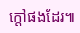ក្តៅផងដែរ៕